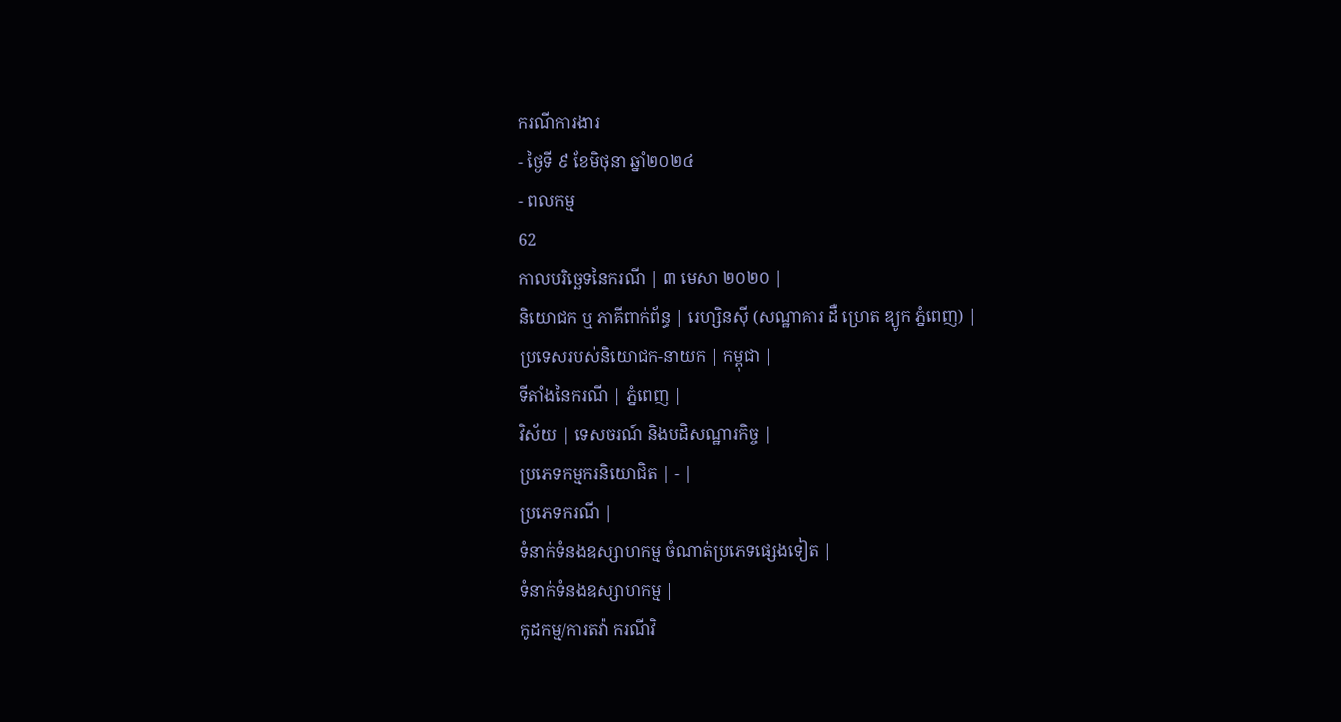ករណីការងារ
- ថ្ងៃទី ៩ ខែមិថុនា ឆ្នាំ២០២៤
- ពលកម្ម
62
កាលបរិច្ឆេទនៃករណី | ៣ មេសា ២០២០ |
និយោជក ឬ ភាគីពាក់ព័ន្ធ | រេហ្សិនស៊ី (សណ្ឋាគារ ដឺ ហ្រេត ឌ្យូក ភ្នំពេញ) |
ប្រទេសរបស់និយោជក-នាយក | កម្ពុជា |
ទីតាំងនៃករណី | ភ្នំពេញ |
វិស័យ | ទេសចរណ៍ និងបដិសណ្ឋារកិច្ច |
ប្រភេទកម្មករនិយោជិត | - |
ប្រភេទករណី |
ទំនាក់ទំនងឧស្សាហកម្ម ចំណាត់ប្រភេទផ្សេងទៀត |
ទំនាក់ទំនងឧស្សាហកម្ម |
កូដកម្ម/ការតវ៉ា ករណីវិ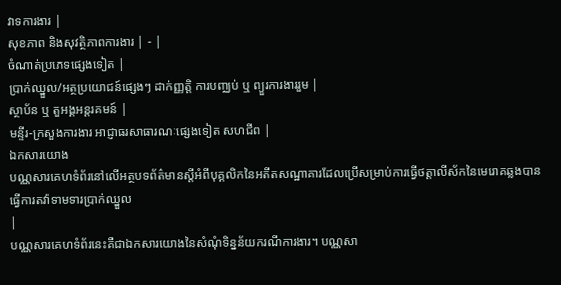វាទការងារ |
សុខភាព និងសុវត្ថិភាពការងារ | - |
ចំណាត់ប្រភេទផ្សេងទៀត |
ប្រាក់ឈ្នួល/អត្ថប្រយោជន៍ផ្សេងៗ ដាក់ញ្ញត្តិ ការបញ្ឈប់ ឬ ព្យួរការងាររួម |
ស្ថាប័ន ឬ តួអង្គអន្តរគមន៍ |
មន្ទីរ-ក្រសួងការងារ អាជ្ញាធរសាធារណៈផ្សេងទៀត សហជីព |
ឯកសារយោង
បណ្ណសារគេហទំព័រនៅលើអត្ថបទព័ត៌មានស្តីអំពីបុគ្គលិកនៃអតីតសណ្ឋាគារដែលប្រើសម្រាប់ការធ្វើថត្តាលីស័កនៃមេរោគឆ្លងបានធ្វើការតវ៉ាទាមទារប្រាក់ឈ្នួល
|
បណ្ណសារគេហទំព័រនេះគឺជាឯកសារយោងនៃសំណុំទិន្នន័យករណីការងារ។ បណ្ណសា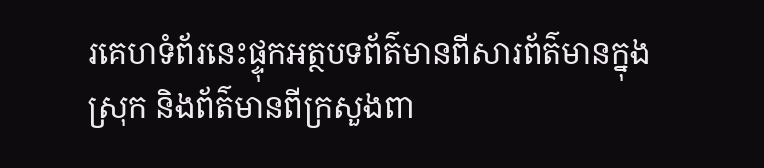រគេហទំព័រនេះផ្ទុកអត្ថបទព័ត៌មានពីសារព័ត៌មានក្នុងស្រុក និងព័ត៌មានពីក្រសួងពា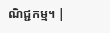ណិជ្ជកម្ម។ |